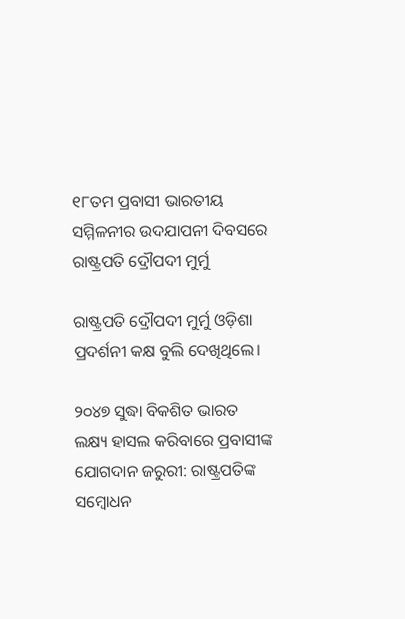୧୮ତମ ପ୍ରବାସୀ ଭାରତୀୟ ସମ୍ମିଳନୀର ଉଦଯାପନୀ ଦିବସରେ ରାଷ୍ଟ୍ରପତି ଦ୍ରୌପଦୀ ମୁର୍ମୁ

ରାଷ୍ଟ୍ରପତି ଦ୍ରୌପଦୀ ମୁର୍ମୁ ଓଡ଼ିଶା ପ୍ରଦର୍ଶନୀ କକ୍ଷ ବୁଲି ଦେଖିଥିଲେ।

୨୦୪୭ ସୁଦ୍ଧା ବିକଶିତ ଭାରତ ଲକ୍ଷ୍ୟ ହାସଲ କରିବାରେ ପ୍ରବାସୀଙ୍କ ଯୋଗଦାନ ଜରୁରୀ: ରାଷ୍ଟ୍ରପତିଙ୍କ ସମ୍ବୋଧନ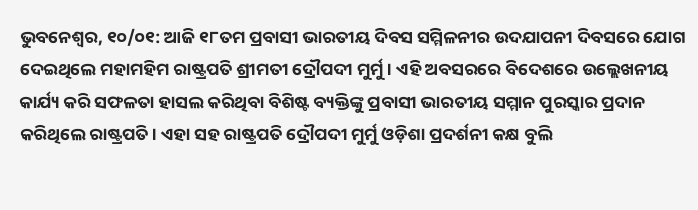ଭୁବନେଶ୍ୱର, ୧୦/୦୧: ଆଜି ୧୮ତମ ପ୍ରବାସୀ ଭାରତୀୟ ଦିବସ ସମ୍ମିଳନୀର ଉଦଯାପନୀ ଦିବସରେ ଯୋଗ ଦେଇଥିଲେ ମହାମହିମ ରାଷ୍ଟ୍ରପତି ଶ୍ରୀମତୀ ଦ୍ରୌପଦୀ ମୁର୍ମୁ। ଏହି ଅବସରରେ ବିଦେଶରେ ଉଲ୍ଲେଖନୀୟ କାର୍ଯ୍ୟ କରି ସଫଳତା ହାସଲ କରିଥିବା ବିଶିଷ୍ଟ ବ୍ୟକ୍ତିଙ୍କୁ ପ୍ରବାସୀ ଭାରତୀୟ ସମ୍ମାନ ପୁରସ୍କାର ପ୍ରଦାନ କରିଥିଲେ ରାଷ୍ଟ୍ରପତି। ଏହା ସହ ରାଷ୍ଟ୍ରପତି ଦ୍ରୌପଦୀ ମୁର୍ମୁ ଓଡ଼ିଶା ପ୍ରଦର୍ଶନୀ କକ୍ଷ ବୁଲି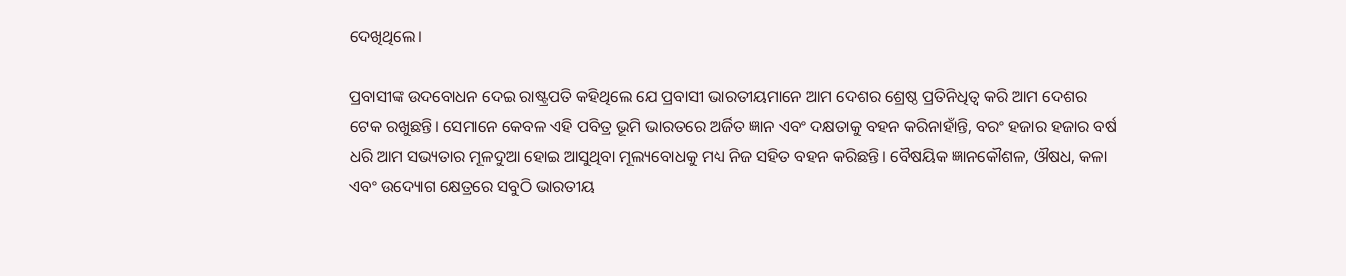ଦେଖିଥିଲେ।

ପ୍ରବାସୀଙ୍କ ଉଦବୋଧନ ଦେଇ ରାଷ୍ଟ୍ରପତି କହିଥିଲେ ଯେ ପ୍ରବାସୀ ଭାରତୀୟମାନେ ଆମ ଦେଶର ଶ୍ରେଷ୍ଠ ପ୍ରତିନିଧିତ୍ୱ କରି ଆମ ଦେଶର ଟେକ ରଖୁଛନ୍ତି। ସେମାନେ କେବଳ ଏହି ପବିତ୍ର ଭୂମି ଭାରତରେ ଅର୍ଜିତ ଜ୍ଞାନ ଏବଂ ଦକ୍ଷତାକୁ ବହନ କରିନାହାଁନ୍ତି, ବରଂ ହଜାର ହଜାର ବର୍ଷ ଧରି ଆମ ସଭ୍ୟତାର ମୂଳଦୁଆ ହୋଇ ଆସୁଥିବା ମୂଲ୍ୟବୋଧକୁ ମଧ୍ୟ ନିଜ ସହିତ ବହନ କରିଛନ୍ତି। ବୈଷୟିକ ଜ୍ଞାନକୌଶଳ, ଔଷଧ, କଳା ଏବଂ ଉଦ୍ୟୋଗ କ୍ଷେତ୍ରରେ ସବୁଠି ଭାରତୀୟ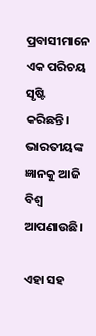ପ୍ରବାସୀମାନେ ଏକ ପରିଚୟ ସୃଷ୍ଟି କରିଛନ୍ତି। ଭାରତୀୟଙ୍କ ଜ୍ଞାନକୁ ଆଜି ବିଶ୍ୱ ଆପଣାଉଛି।

ଏହା ସହ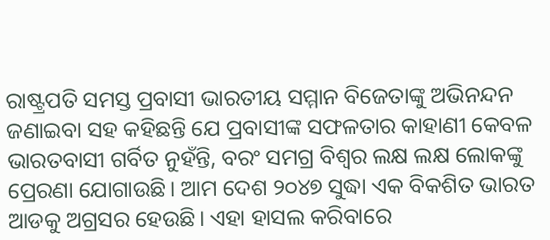ରାଷ୍ଟ୍ରପତି ସମସ୍ତ ପ୍ରବାସୀ ଭାରତୀୟ ସମ୍ମାନ ବିଜେତାଙ୍କୁ ଅଭିନନ୍ଦନ ଜଣାଇବା ସହ କହିଛନ୍ତି ଯେ ପ୍ରବାସୀଙ୍କ ସଫଳତାର କାହାଣୀ କେବଳ ଭାରତବାସୀ ଗର୍ବିତ ନୁହଁନ୍ତି, ବରଂ ସମଗ୍ର ବିଶ୍ୱର ଲକ୍ଷ ଲକ୍ଷ ଲୋକଙ୍କୁ ପ୍ରେରଣା ଯୋଗାଉଛି। ଆମ ଦେଶ ୨୦୪୭ ସୁଦ୍ଧା ଏକ ବିକଶିତ ଭାରତ ଆଡକୁ ଅଗ୍ରସର ହେଉଛି। ଏହା ହାସଲ କରିବାରେ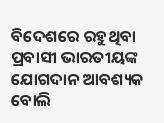ବିଦେଶରେ ରହୁଥିବା ପ୍ରବାସୀ ଭାରତୀୟଙ୍କ ଯୋଗଦାନ ଆବଶ୍ୟକ ବୋଲି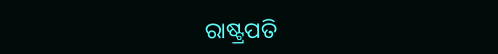ରାଷ୍ଟ୍ରପତି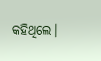କହିଥିଲେ।